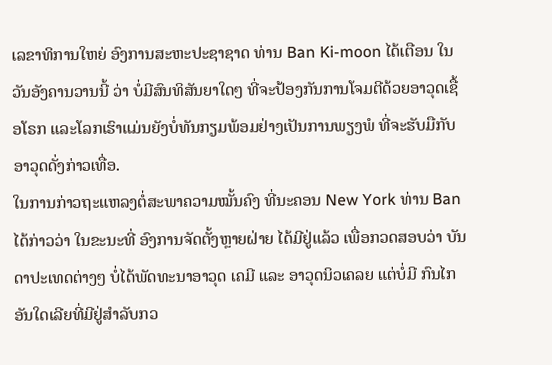ເລຂາທິການໃຫຍ່ ອົງການສະຫະປະຊາຊາດ ທ່ານ Ban Ki-moon ໄດ້ເຕືອນ ໃນ ວັນອັງຄານວານນີ້ ວ່າ ບໍ່ມີສົນທິສັນຍາໃດໆ ທີ່ຈະປ້ອງກັນການໂຈມຕີດ້ວຍອາວຸດເຊື້ອໂຣກ ແລະໂລກເຮົາແມ່ນຍັງບໍ່ທັນກຽມພ້ອມຢ່າງເປັນການພຽງພໍ ທີ່ຈະຮັບມືກັບອາວຸດດັ່ງກ່າວເທື່ອ.
ໃນການກ່າວຖະແຫລງຕໍ່ສະພາຄວາມໝັ້ນຄົງ ທີ່ນະຄອນ New York ທ່ານ Ban ໄດ້ກ່າວວ່າ ໃນຂະນະທີ່ ອົງການຈັດຕັ້ງຫຼາຍຝ່າຍ ໄດ້ມີຢູ່ແລ້ວ ເພື່ອກວດສອບວ່າ ບັນດາປະເທດຕ່າງໆ ບໍ່ໄດ້ພັດທະນາອາວຸດ ເຄມີ ແລະ ອາວຸດນິວເຄລຍ ແຕ່ບໍ່ມີ ກົນໄກອັນໃດເລີຍທີ່ມີຢູ່ສຳລັບກວ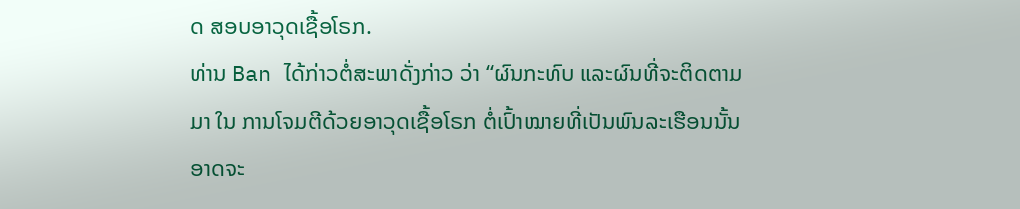ດ ສອບອາວຸດເຊື້ອໂຣກ.
ທ່ານ Ban ໄດ້ກ່າວຕໍ່ສະພາດັ່ງກ່າວ ວ່າ “ຜົນກະທົບ ແລະຜົນທີ່ຈະຕິດຕາມມາ ໃນ ການໂຈມຕີດ້ວຍອາວຸດເຊື້ອໂຣກ ຕໍ່ເປົ້າໝາຍທີ່ເປັນພົນລະເຮືອນນັ້ນ ອາດຈະ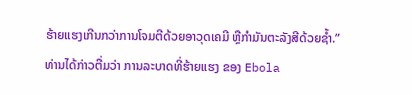ຮ້າຍແຮງເກີນກວ່າການໂຈມຕີດ້ວຍອາວຸດເຄມີ ຫຼືກຳມັນຕະລັງສີດ້ວຍຊ້ຳ.”
ທ່ານໄດ້ກ່າວຕື່ມວ່າ ການລະບາດທີ່ຮ້າຍແຮງ ຂອງ Ebola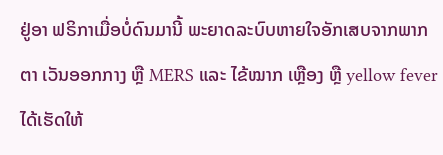ຢູ່ອາ ຟຣິກາເມື່ອບໍ່ດົນມານີ້ ພະຍາດລະບົບຫາຍໃຈອັກເສບຈາກພາກຕາ ເວັນອອກກາງ ຫຼື MERS ແລະ ໄຂ້ໝາກ ເຫຼືອງ ຫຼື yellow fever ໄດ້ເຮັດໃຫ້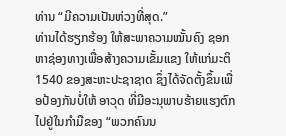ທ່ານ “ມີຄວາມເປັນຫ່ວງທີ່ສຸດ.”
ທ່ານໄດ້ຮຽກຮ້ອງ ໃຫ້ສະພາຄວາມໝັ້ນຄົງ ຊອກຫາຊ່ອງທາງເພື່ອສ້າງຄວາມເຂັ້ມແຂງ ໃຫ້ແກ່ມະຕິ 1540 ຂອງສະຫະປະຊາຊາດ ຊຶ່ງໄດ້ຈັດຕັ້ງຂຶ້ນເພື່ອປ້ອງກັນບໍ່ໃຫ້ ອາວຸດ ທີ່ມີອະນຸພາບຮ້າຍແຮງຕົກໄປຢູ່ໃນກຳມືຂອງ “ພວກຄົນນ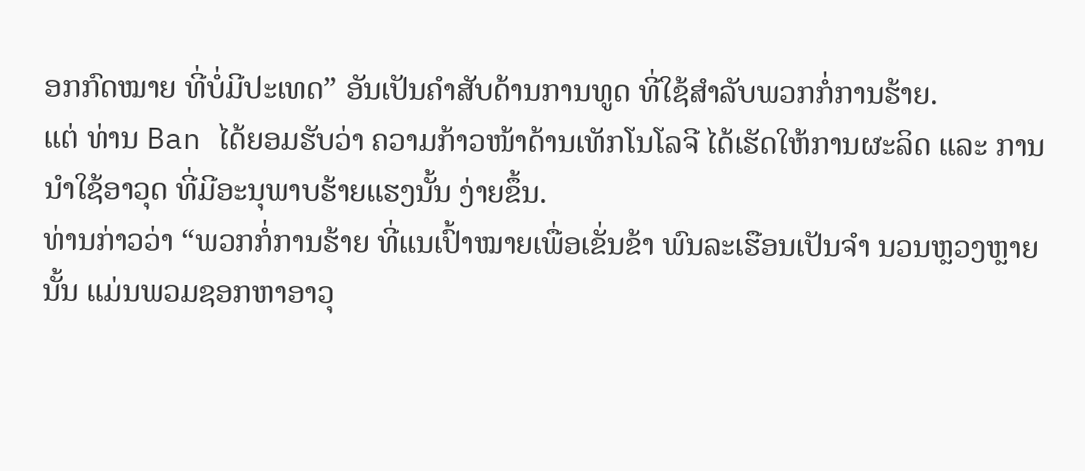ອກກົດໝາຍ ທີ່ບໍ່ມີປະເທດ” ອັນເປັນຄຳສັບດ້ານການທູດ ທີ່ໃຊ້ສຳລັບພວກກໍ່ການຮ້າຍ.
ແຕ່ ທ່ານ Ban ໄດ້ຍອມຮັບວ່າ ຄວາມກ້າວໜ້າດ້ານເທັກໂນໂລຈີ ໄດ້ເຮັດໃຫ້ການຜະລິດ ແລະ ການນຳໃຊ້ອາວຸດ ທີ່ມີອະນຸພາບຮ້າຍແຮງນັ້ນ ງ່າຍຂຶ້ນ.
ທ່ານກ່າວວ່າ “ພວກກໍ່ການຮ້າຍ ທີ່ແນເປົ້າໝາຍເພື່ອເຂັ່ນຂ້າ ພົນລະເຮືອນເປັນຈຳ ນວນຫຼວງຫຼາຍນັ້ນ ແມ່ນພວມຊອກຫາອາວຸ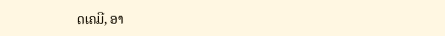ດເຄມີ, ອາ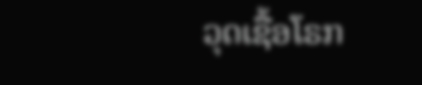ວຸດເຊື້ອໂຣກ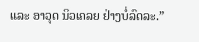ແລະ ອາວຸດ ນິວເຄລຍ ຢ່າງບໍ່ລົດລະ.”